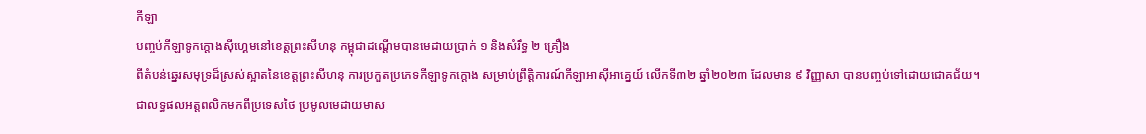កីឡា
បញ្ចប់កីឡាទូកក្តោងស៊ីហ្គេមនៅខេត្តព្រះសីហនុ កម្ពុជាដណ្តើមបានមេដាយប្រាក់ ១ និងសំរឹទ្ធ ២ គ្រឿង
ពីតំបន់ឆ្នេរសមុទ្រដ៏ស្រស់ស្អាតនៃខេត្តព្រះសីហនុ ការប្រកួតប្រភេទកីឡាទូកក្ដោង សម្រាប់ព្រឹត្តិការណ៍កីឡាអាស៊ីអាគ្នេយ៍ លើកទី៣២ ឆ្នាំ២០២៣ ដែលមាន ៩ វិញ្ញាសា បានបញ្ចប់ទៅដោយជោគជ័យ។
ជាលទ្ធផលអត្តពលិកមកពីប្រទេសថៃ ប្រមូលមេដាយមាស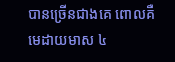បានច្រើនជាងគេ ពោលគឺមេដាយមាស ៤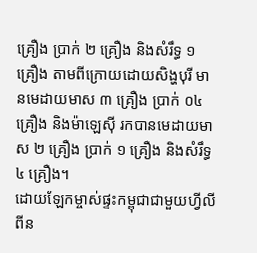គ្រឿង ប្រាក់ ២ គ្រឿង និងសំរឹទ្ធ ១ គ្រឿង តាមពីក្រោយដោយសិង្ហបុរី មានមេដាយមាស ៣ គ្រឿង ប្រាក់ ០៤ គ្រឿង និងម៉ាឡេស៊ី រកបានមេដាយមាស ២ គ្រឿង ប្រាក់ ១ គ្រឿង និងសំរឹទ្ធ ៤ គ្រឿង។
ដោយឡែកម្ចាស់ផ្ទះកម្ពុជាជាមួយហ្វីលីពីន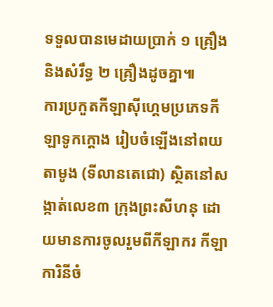ទទួលបានមេដាយប្រាក់ ១ គ្រឿង និងសំរឹទ្ធ ២ គ្រឿងដូចគ្នា៕
ការប្រកួតកីឡាស៊ីហ្គេមប្រភេទកីឡាទូកក្តោង រៀបចំឡើងនៅពយតាមូង (ទីលានតេជោ) ស្ថិតនៅសង្កាត់លេខ៣ ក្រុងព្រះសីហនុ ដោយមានការចូលរួមពីកីឡាករ កីឡាការិនីចំ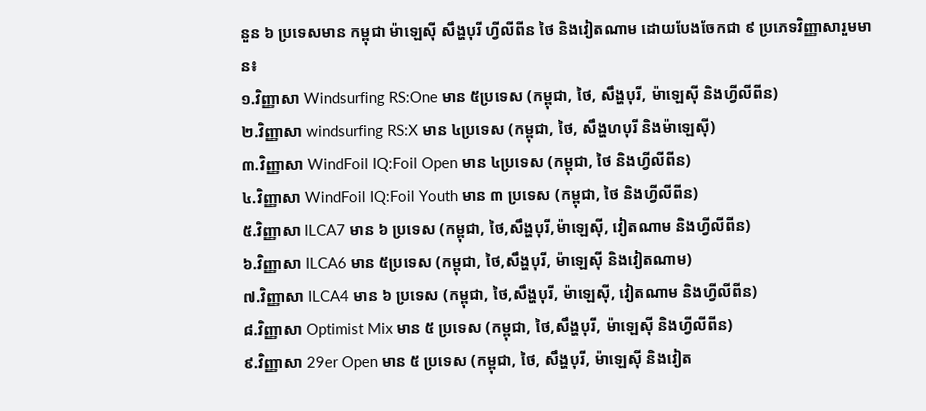នួន ៦ ប្រទេសមាន កម្ពុជា ម៉ាឡេស៊ី សឹង្ហបុរី ហ្វីលីពីន ថៃ និងវៀតណាម ដោយបែងចែកជា ៩ ប្រភេទវិញ្ញាសារួមមាន៖
១.វិញ្ញាសា Windsurfing RS:One មាន ៥ប្រទេស (កម្ពុជា, ថៃ, សឹង្ហបុរី, ម៉ាឡេស៊ី និងហ្វីលីពីន)
២.វិញ្ញាសា windsurfing RS:X មាន ៤ប្រទេស (កម្ពុជា, ថៃ, សឹង្ហហបុរី និងម៉ាឡេស៊ី)
៣.វិញ្ញាសា WindFoil IQ:Foil Open មាន ៤ប្រទេស (កម្ពុជា, ថៃ និងហ្វីលីពីន)
៤.វិញ្ញាសា WindFoil IQ:Foil Youth មាន ៣ ប្រទេស (កម្ពុជា, ថៃ និងហ្វីលីពីន)
៥.វិញ្ញាសា ILCA7 មាន ៦ ប្រទេស (កម្ពុជា, ថៃ,សឹង្ហបុរី,ម៉ាឡេស៊ី, វៀតណាម និងហ្វីលីពីន)
៦.វិញ្ញាសា ILCA6 មាន ៥ប្រទេស (កម្ពុជា, ថៃ,សឹង្ហបុរី, ម៉ាឡេស៊ី និងវៀតណាម)
៧.វិញ្ញាសា ILCA4 មាន ៦ ប្រទេស (កម្ពុជា, ថៃ,សឹង្ហបុរី, ម៉ាឡេស៊ី, វៀតណាម និងហ្វីលីពីន)
៨.វិញ្ញាសា Optimist Mix មាន ៥ ប្រទេស (កម្ពុជា, ថៃ,សឹង្ហបុរី, ម៉ាឡេស៊ី និងហ្វីលីពីន)
៩.វិញ្ញាសា 29er Open មាន ៥ ប្រទេស (កម្ពុជា, ថៃ, សឹង្ហបុរី, ម៉ាឡេស៊ី និងវៀត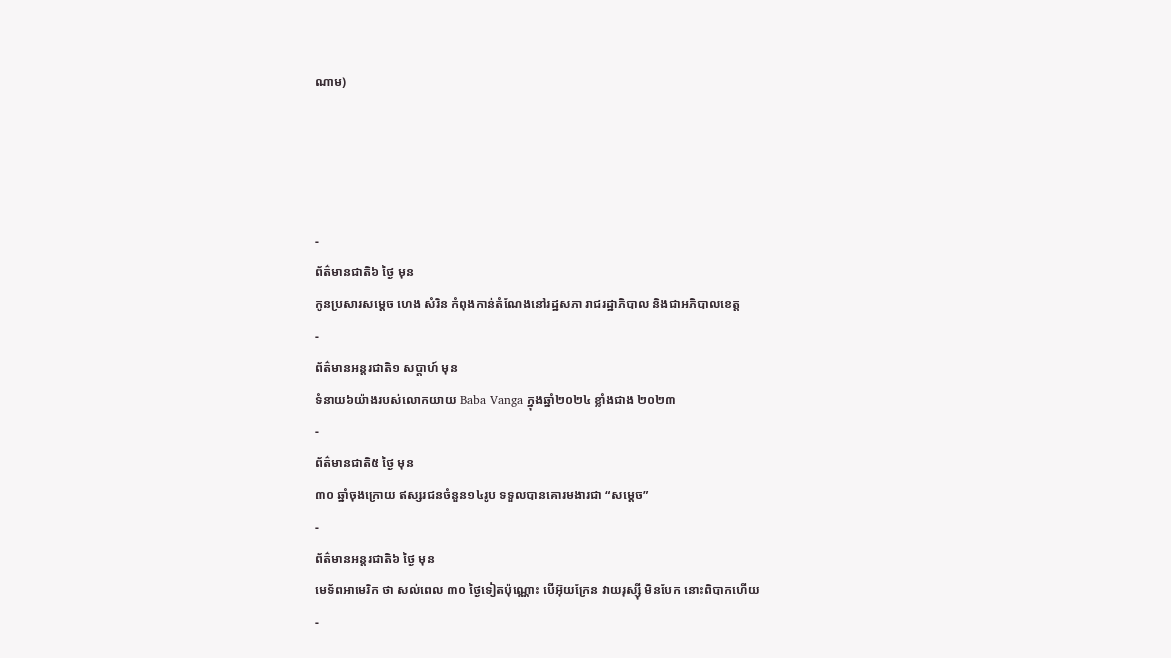ណាម)




-
ព័ត៌មានជាតិ៦ ថ្ងៃ មុន
កូនប្រសារសម្ដេច ហេង សំរិន កំពុងកាន់តំណែងនៅរដ្ឋសភា រាជរដ្ឋាភិបាល និងជាអភិបាលខេត្ត
-
ព័ត៌មានអន្ដរជាតិ១ សប្តាហ៍ មុន
ទំនាយ៦យ៉ាងរបស់លោកយាយ Baba Vanga ក្នុងឆ្នាំ២០២៤ ខ្លាំងជាង ២០២៣
-
ព័ត៌មានជាតិ៥ ថ្ងៃ មុន
៣០ ឆ្នាំចុងក្រោយ ឥស្សរជនចំនួន១៤រូប ទទួលបានគោរមងារជា “សម្ដេច”
-
ព័ត៌មានអន្ដរជាតិ៦ ថ្ងៃ មុន
មេទ័ពអាមេរិក ថា សល់ពេល ៣០ ថ្ងៃទៀតប៉ុណ្ណោះ បើអ៊ុយក្រែន វាយរុស្ស៊ី មិនបែក នោះពិបាកហើយ
-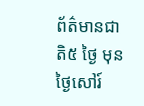ព័ត៌មានជាតិ៥ ថ្ងៃ មុន
ថ្ងៃសៅរ៍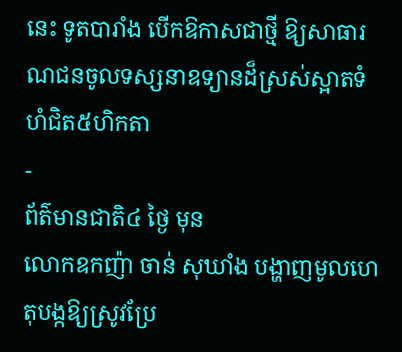នេះ ទូតបារាំង បើកឱកាសជាថ្មី ឱ្យសាធារណជនចូលទស្សនាឧទ្យានដ៏ស្រស់ស្អាតទំហំជិត៥ហិកតា
-
ព័ត៌មានជាតិ៤ ថ្ងៃ មុន
លោកឧកញ៉ា ចាន់ សុឃាំង បង្ហាញមូលហេតុបង្កឱ្យស្រូវប្រែ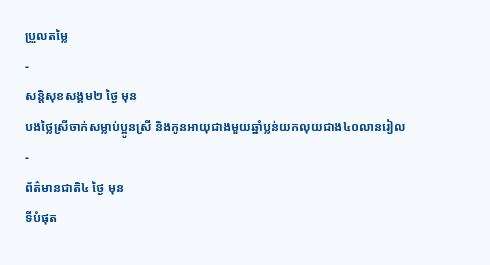ប្រួលតម្លៃ
-
សន្តិសុខសង្គម២ ថ្ងៃ មុន
បងថ្លៃស្រីចាក់សម្លាប់ប្អូនស្រី និងកូនអាយុជាងមួយឆ្នាំប្លន់យកលុយជាង៤០លានរៀល
-
ព័ត៌មានជាតិ៤ ថ្ងៃ មុន
ទីបំផុត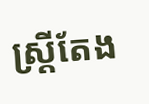ស្រ្តីតែង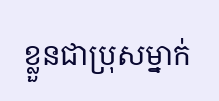ខ្លួនជាប្រុសម្នាក់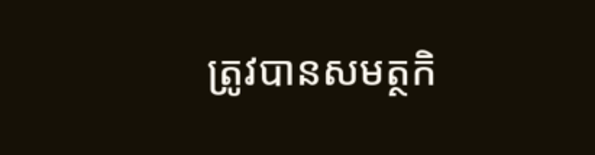ត្រូវបានសមត្ថកិ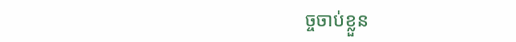ច្ចចាប់ខ្លួន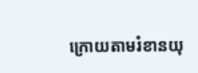ក្រោយតាមរំខានយុ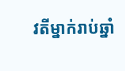វតីម្នាក់រាប់ឆ្នាំ